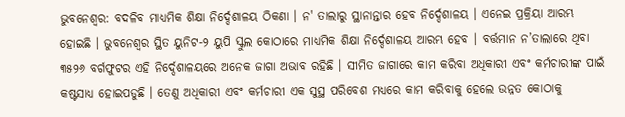ଭୁବନେଶ୍ବର: ବଦଳିବ ମାଧ୍ୟମିକ ଶିକ୍ଷା ନିର୍ଦ୍ଦେଶାଳୟ ଠିକଣା । ନ' ତାଲାରୁ ସ୍ଥାନାନ୍ତାର ହେବ ନିର୍ଦ୍ଦେଶାଳୟ । ଏନେଇ ପ୍ରକ୍ରିୟା ଆରମ୍ଭ ହୋଇଛି । ଭୁବନେଶ୍ବର ସ୍ଥିତ ୟୁନିଟ-୨ ୟୁପି ସ୍କୁଲ କୋଠାରେ ମାଧ୍ୟମିକ ଶିକ୍ଷା ନିର୍ଦ୍ଦେଶାଳୟ ଆରମ୍ଭ ହେବ । ବର୍ତ୍ତମାନ ନ’ତାଲାରେ ଥିବା ୩୫୨୬ ବର୍ଗଫୁଟର ଏହି ନିର୍ଦ୍ଦେଶାଳୟରେ ଅନେକ ଜାଗା ଅଭାବ ରହିଛି । ସୀମିତ ଜାଗାରେ କାମ କରିବା ଅଧିକାରୀ ଏବଂ କର୍ମଚାରୀଙ୍କ ପାଇଁ କଷ୍ଟସାଧ୍ୟ ହୋଇପଡୁଛି । ତେଣୁ ଅଧିକାରୀ ଏବଂ କର୍ମଚାରୀ ଏକ ସୁସ୍ଥ ପରିବେଶ ମଧ୍ୟରେ କାମ କରିବାକୁ ହେଲେ ଉନ୍ନତ କୋଠାକୁ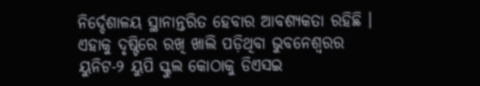ନିର୍ଦ୍ଦେଶାଳୟ ସ୍ଥାନାନ୍ତରିତ ହେବାର ଆବଶ୍ୟକତା ରହିଛି । ଏହାକୁ ଦୃଷ୍ଟିରେ ରଖି ଖାଲି ପଡ଼ିଥିବା ଭୁବନେଶ୍ବରର ୟୁନିଟ-୨ ୟୁପି ସ୍କୁଲ କୋଠାକୁ ଡିଏସଇ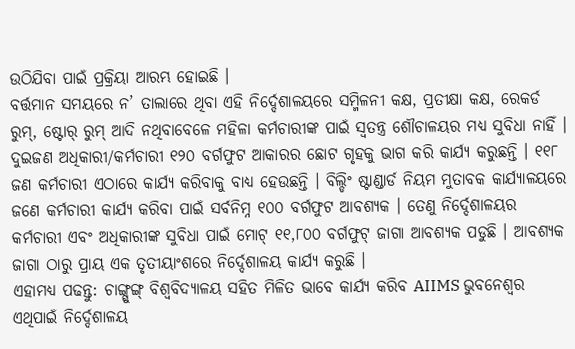ଉଠିଯିବା ପାଇଁ ପ୍ରକ୍ରିୟା ଆରମ୍ଭ ହୋଇଛି ।
ବର୍ତ୍ତମାନ ସମୟରେ ନ’ ତାଲାରେ ଥିବା ଏହି ନିର୍ଦ୍ଦେଶାଳୟରେ ସମ୍ମିଳନୀ କକ୍ଷ, ପ୍ରତୀକ୍ଷା କକ୍ଷ, ରେକର୍ଡ ରୁମ୍, ଷ୍ଟୋର୍ ରୁମ୍ ଆଦି ନଥିବାବେଳେ ମହିଳା କର୍ମଚାରୀଙ୍କ ପାଇଁ ସ୍ବତନ୍ତ୍ର ଶୌଚାଳୟର ମଧ୍ୟ ସୁବିଧା ନାହିଁ । ଦୁଇଜଣ ଅଧିକାରୀ/କର୍ମଚାରୀ ୧୨୦ ବର୍ଗଫୁଟ ଆକାରର ଛୋଟ ଗୃହକୁ ଭାଗ କରି କାର୍ଯ୍ୟ କରୁଛନ୍ତି । ୧୧୮ ଜଣ କର୍ମଚାରୀ ଏଠାରେ କାର୍ଯ୍ୟ କରିବାକୁ ବାଧ୍ୟ ହେଉଛନ୍ତି । ବିଲ୍ଡିଂ ଷ୍ଟାଣ୍ଡାର୍ଡ ନିୟମ ମୁତାବକ କାର୍ଯ୍ୟାଳୟରେ ଜଣେ କର୍ମଚାରୀ କାର୍ଯ୍ୟ କରିବା ପାଇଁ ସର୍ବନିମ୍ନ ୧୦୦ ବର୍ଗଫୁଟ ଆବଶ୍ୟକ । ତେଣୁ ନିର୍ଦ୍ଦେଶାଳୟର କର୍ମଚାରୀ ଏବଂ ଅଧିକାରୀଙ୍କ ସୁବିଧା ପାଇଁ ମୋଟ୍ ୧୧,୮୦୦ ବର୍ଗଫୁଟ୍ ଜାଗା ଆବଶ୍ୟକ ପଡୁଛି । ଆବଶ୍ୟକ ଜାଗା ଠାରୁ ପ୍ରାୟ ଏକ ତୃତୀୟାଂଶରେ ନିର୍ଦ୍ଦେଶାଳୟ କାର୍ଯ୍ୟ କରୁଛି ।
ଏହାମଧ୍ୟ ପଢନ୍ତୁ: ଚାଙ୍ଗ୍ଗୁଙ୍ଗ୍ ବିଶ୍ୱବିଦ୍ୟାଳୟ ସହିତ ମିଳିତ ଭାବେ କାର୍ଯ୍ୟ କରିବ AIIMS ଭୁବନେଶ୍ବର
ଏଥିପାଇଁ ନିର୍ଦ୍ଦେଶାଳୟ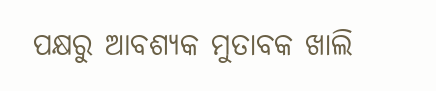ପକ୍ଷରୁ ଆବଶ୍ୟକ ମୁତାବକ ଖାଲି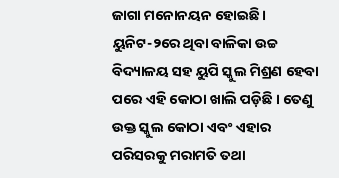ଜାଗା ମନୋନୟନ ହୋଇଛି । ୟୁନିଟ-୨ରେ ଥିବା ବାଳିକା ଉଚ୍ଚ ବିଦ୍ୟାଳୟ ସହ ୟୁପି ସ୍କୁଲ ମିଶ୍ରଣ ହେବା ପରେ ଏହି କୋଠା ଖାଲି ପଡ଼ିଛି । ତେଣୁ ଉକ୍ତ ସ୍କୁଲ କୋଠା ଏବଂ ଏହାର ପରିସରକୁ ମରାମତି ତଥା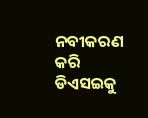ନବୀକରଣ କରି ଡିଏସଇକୁ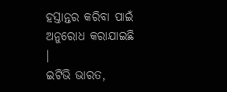ହସ୍ତାନ୍ତର କରିବା ପାଇଁ ଅନୁରୋଧ କରାଯାଇଛି ।
ଇଟିଭି ଭାରତ,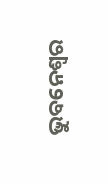ଭୁବନେଶ୍ବର